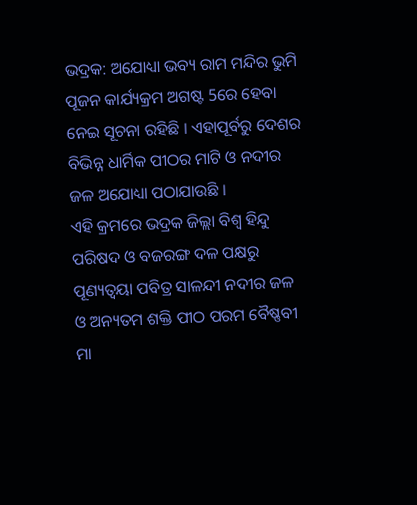ଭଦ୍ରକ: ଅଯୋଧ୍ୟା ଭବ୍ୟ ରାମ ମନ୍ଦିର ଭୁମି ପୂଜନ କାର୍ଯ୍ୟକ୍ରମ ଅଗଷ୍ଟ 5ରେ ହେବା ନେଇ ସୂଚନା ରହିଛି । ଏହାପୂର୍ବରୁ ଦେଶର ବିଭିନ୍ନ ଧାର୍ମିକ ପୀଠର ମାଟି ଓ ନଦୀର ଜଳ ଅଯୋଧ୍ୟା ପଠାଯାଉଛି ।
ଏହି କ୍ରମରେ ଭଦ୍ରକ ଜିଲ୍ଲା ବିଶ୍ଵ ହିନ୍ଦୁ ପରିଷଦ ଓ ବଜରଙ୍ଗ ଦଳ ପକ୍ଷରୁ ପୂଣ୍ୟତ୍ବୟା ପବିତ୍ର ସାଳନ୍ଦୀ ନଦୀର ଜଳ ଓ ଅନ୍ୟତମ ଶକ୍ତି ପୀଠ ପରମ ବୈଷ୍ଣବୀ ମା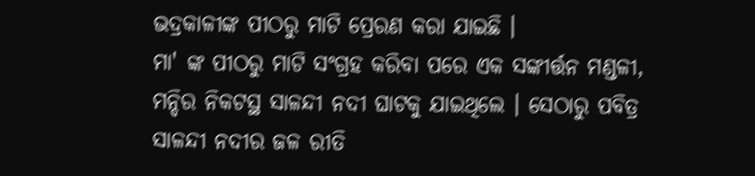ଭଦ୍ରକାଳୀଙ୍କ ପୀଠରୁ ମାଟି ପ୍ରେରଣ କରା ଯାଇଛି ।
ମା' ଙ୍କ ପୀଠରୁ ମାଟି ସଂଗ୍ରହ କରିବା ପରେ ଏକ ସଙ୍କୀର୍ତ୍ତନ ମଣ୍ଡଳୀ, ମନ୍ଦିର ନିକଟସ୍ଥ ସାଳନ୍ଦୀ ନଦୀ ଘାଟକୁ ଯାଇଥିଲେ । ସେଠାରୁ ପବିତ୍ର ସାଳନ୍ଦୀ ନଦୀର ଜଳ ରୀତି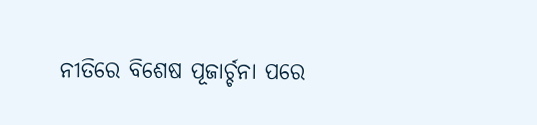ନୀତିରେ ବିଶେଷ ପୂଜାର୍ଚ୍ଚନା ପରେ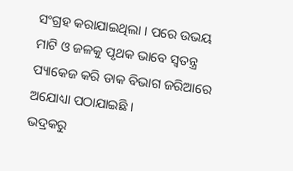ସଂଗ୍ରହ କରାଯାଇଥିଲା । ପରେ ଉଭୟ ମାଟି ଓ ଜଳକୁ ପୃଥକ ଭାବେ ସ୍ଵତନ୍ତ୍ର ପ୍ୟାକେଜ କରି ଡାକ ବିଭାଗ ଜରିଆରେ ଅଯୋଧ୍ୟା ପଠାଯାଇଛି ।
ଭଦ୍ରକରୁ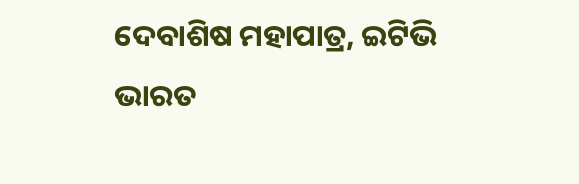ଦେବାଶିଷ ମହାପାତ୍ର, ଇଟିଭି ଭାରତ